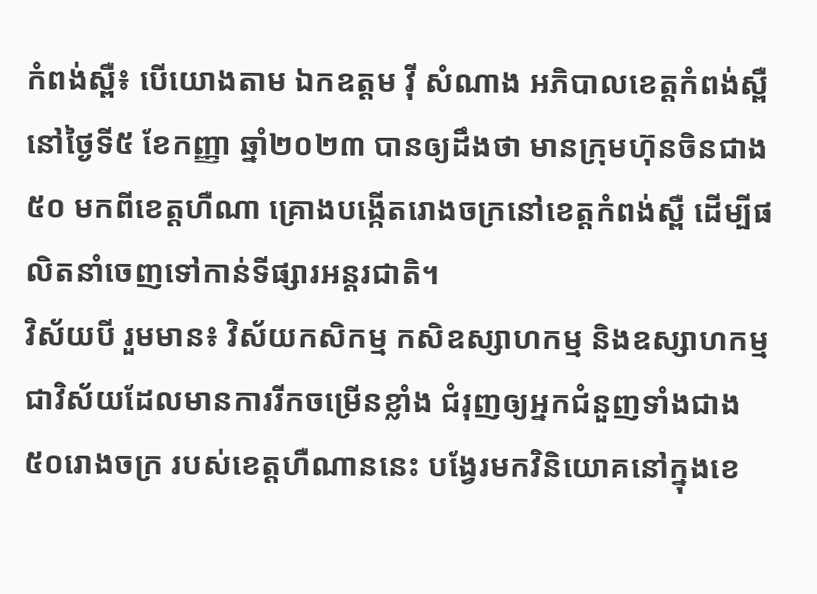កំពង់ស្ពឺ៖ បើយោងតាម ឯកឧត្តម វ៉ី សំណាង អភិបាលខេត្តកំពង់ស្ពឺ នៅថ្ងៃទី៥ ខែកញ្ញា ឆ្នាំ២០២៣ បានឲ្យដឹងថា មានក្រុមហ៊ុនចិនជាង ៥០ មកពីខេត្តហឺណា គ្រោងបង្កើតរោងចក្រនៅខេត្តកំពង់ស្ពឺ ដើម្បីផលិតនាំចេញទៅកាន់ទីផ្សារអន្តរជាតិ។
វិស័យបី រួមមាន៖ វិស័យកសិកម្ម កសិឧស្សាហកម្ម និងឧស្សាហកម្ម ជាវិស័យដែលមានការរីកចម្រើនខ្លាំង ជំរុញឲ្យអ្នកជំនួញទាំងជាង ៥០រោងចក្រ របស់ខេត្តហឺណាននេះ បង្វែរមកវិនិយោគនៅក្នុងខេ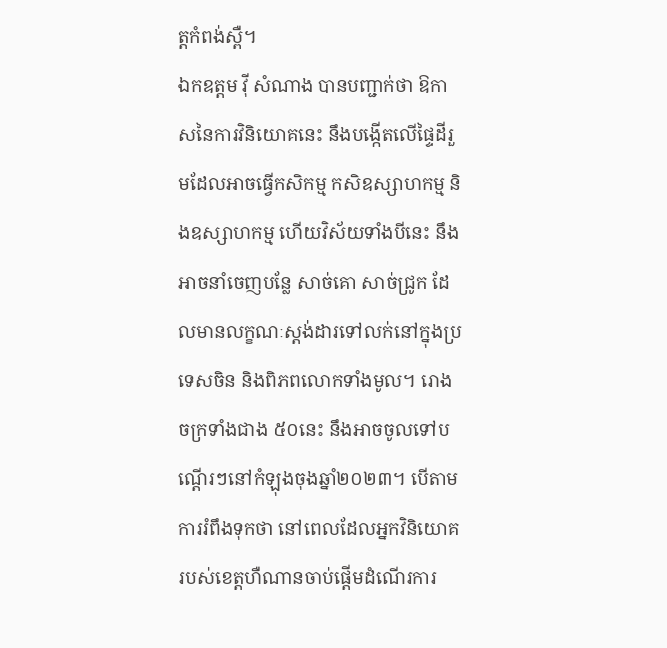ត្តកំពង់ស្ពឺ។
ឯកឧត្តម វ៉ី សំណាង បានបញ្ជាក់ថា ឱកាសនៃការវិនិយោគនេះ នឹងបង្កើតលើផ្ទៃដីរួមដែលអាចធ្វើកសិកម្ម កសិឧស្សាហកម្ម និងឧស្សាហកម្ម ហើយវិស័យទាំងបីនេះ នឹងអាចនាំចេញបន្លែ សាច់គោ សាច់ជ្រូក ដែលមានលក្ខណៈស្តង់ដារទៅលក់នៅក្នុងប្រទេសចិន និងពិភពលោកទាំងមូល។ រោងចក្រទាំងជាង ៥០នេះ នឹងអាចចូលទៅបណ្តើរៗនៅកំឡុងចុងឆ្នាំ២០២៣។ បើតាមការរំពឹងទុកថា នៅពេលដែលអ្នកវិនិយោគរបស់ខេត្តហឺណានចាប់ផ្តើមដំណើរការ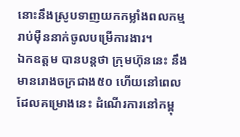នោះនឹងស្រូបទាញយកកម្លាំងពលកម្មរាប់ម៉ឺននាក់ចូលបម្រើការងារ។
ឯកឧត្តម បានបន្តថា ក្រុមហ៊ុននេះ នឹងមានរោងចក្រជាង៥០ ហើយនៅពេលដែលគម្រោងនេះ ដំណើរការនៅកម្ពុ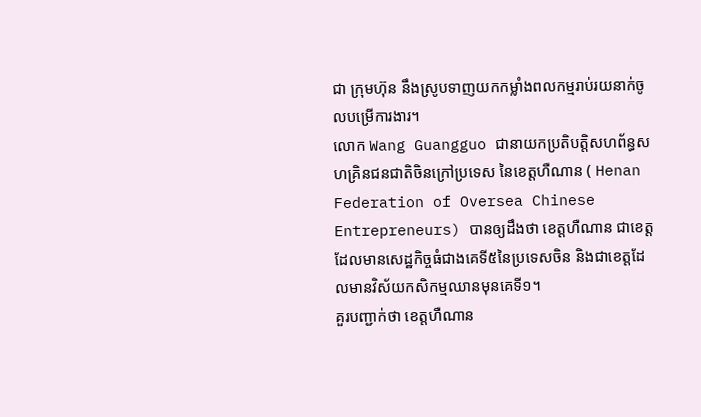ជា ក្រុមហ៊ុន នឹងស្រូបទាញយកកម្លាំងពលកម្មរាប់រយនាក់ចូលបម្រើការងារ។
លោក Wang Guangguo ជានាយកប្រតិបត្តិសហព័ន្ធសហគ្រិនជនជាតិចិនក្រៅប្រទេស នៃខេត្តហឺណាន ( Henan Federation of Oversea Chinese Entrepreneurs) បានឲ្យដឹងថា ខេត្តហឺណាន ជាខេត្តដែលមានសេដ្ឋកិច្ចធំជាងគេទី៥នៃប្រទេសចិន និងជាខេត្តដែលមានវិស័យកសិកម្មឈានមុនគេទី១។
គួរបញ្ជាក់ថា ខេត្តហឺណាន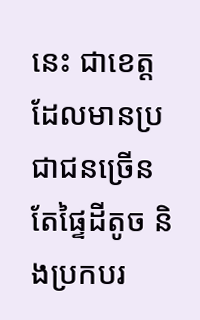នេះ ជាខេត្តដែលមានប្រជាជនច្រើន តែផ្ទៃដីតូច និងប្រកបរ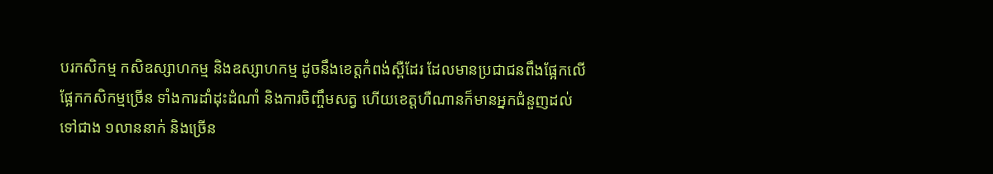បរកសិកម្ម កសិឧស្សាហកម្ម និងឧស្សាហកម្ម ដូចនឹងខេត្តកំពង់ស្ពឺដែរ ដែលមានប្រជាជនពឹងផ្អែកលើផ្អែកកសិកម្មច្រើន ទាំងការដាំដុះដំណាំ និងការចិញ្ចឹមសត្វ ហើយខេត្តហឺណានក៏មានអ្នកជំនួញដល់ទៅជាង ១លាននាក់ និងច្រើន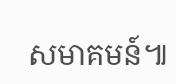សមាគមន៍៕